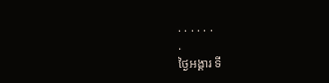. . . . . .
.
ថ្ងៃអង្គារ ទី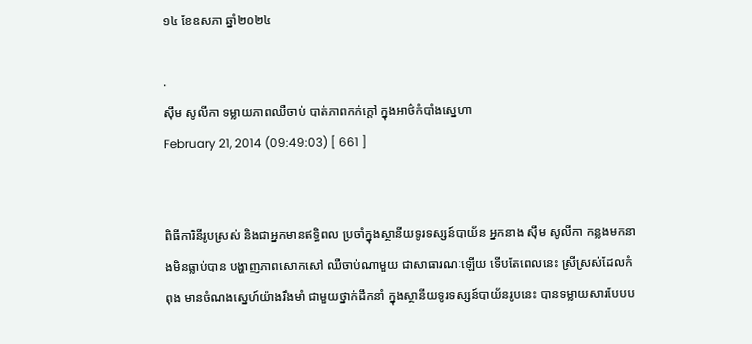១៤ ខែឧសភា ឆ្នាំ២០២៤

.
ស៊ឹម សូលីកា ទម្លាយភាពឈឺចាប់ បាត់ភាពកក់ក្តៅ ក្នុងអាថ៌កំបាំងស្នេហា
February 21, 2014 (09:49:03) [ 661 ]


ពិធីការិនីរូបស្រស់ និងជាអ្នកមានឥទ្ធិពល ប្រចាំក្នុងស្ថានីយទូរទស្សន៍បាយ័ន អ្នកនាង ស៊ឹម សូលីកា កន្លងមកនាងមិនធ្លាប់បាន បង្ហាញភាពសោកសៅ ឈឺចាប់ណាមួយ ជាសាធារណៈឡើយ ទើបតែពេលនេះ ស្រីស្រស់ដែលកំពុង មានចំណងស្នេហ៍យ៉ាងរឹងមាំ ជាមួយថ្នាក់ដឹកនាំ ក្នុងស្ថានីយទូរទស្សន៍បាយ័នរូបនេះ បានទម្លាយសារបែបប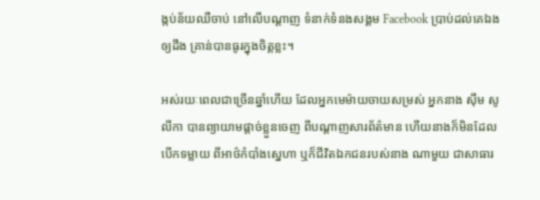ង្កប់ន័យឈឺចាប់ នៅលើបណ្តាញ ទំនាក់ទំនងសង្គម Facebook ប្រាប់ដល់គេឯងឲ្យដឹង គ្រាន់បានធូរក្នុងចិត្តខ្លះ។

អស់រយៈពេលជាច្រើនឆ្នាំហើយ ដែលអ្នកមេម៉ាយចាយសម្រស់ អ្នកនាង ស៊ឹម សូលីកា បានព្យាយាមផ្តាច់ខ្លួនចេញ ពីបណ្តាញសារព័ត៌មាន ហើយនាងក៏មិនដែលបើកទម្លាយ ពីអាថ៌កំបាំងស្នេហា ឬក៏ជីវិតឯកជនរបស់នាង ណាមួយ ជាសាធារ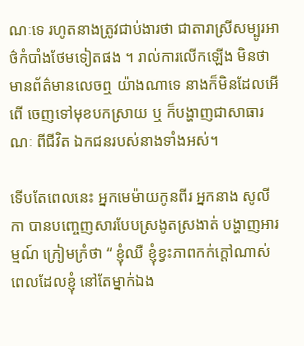ណៈទេ រហូតនាងត្រូវជាប់ងារថា ជាតារាស្រីសម្បូរអាថ៌កំបាំងថែមទៀតផង ។ រាល់ការលើកឡើង មិនថា មានព័ត៌មានលេចឮ យ៉ាងណាទេ នាងក៏មិនដែលអើពើ ចេញទៅមុខបកស្រាយ ឬ ក៏បង្ហាញជាសាធារណៈ ពីជីវិត ឯកជនរបស់នាងទាំងអស់។

ទើបតែពេលនេះ អ្នកមេម៉ាយកូនពីរ អ្នកនាង សូលីកា បានបញ្ចេញសារបែបស្រងូតស្រងាត់ បង្ហាញអារម្មណ៍ ក្រៀមក្រំថា “ ខ្ញុំឈឺ ខ្ញុំខ្វះភាពកក់ក្ដៅណាស់ ពេលដែលខ្ញុំ នៅតែម្នាក់ឯង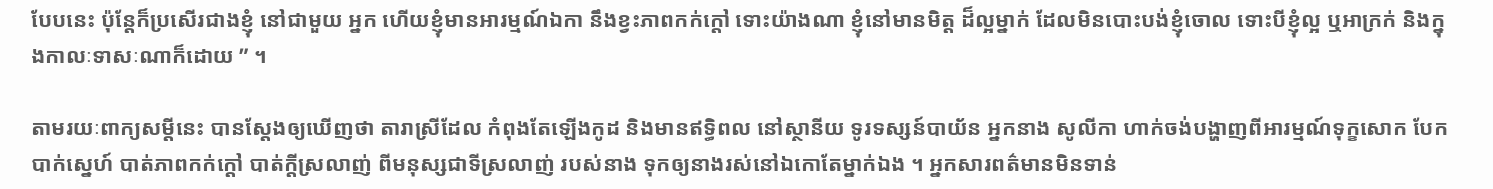បែបនេះ ប៉ុន្តែក៏ប្រសើរជាងខ្ញុំ នៅជាមួយ អ្នក ហើយខ្ញុំមានអារម្មណ៍ឯកា នឹងខ្វះភាពកក់ក្ដៅ ទោះយ៉ាងណា ខ្ញុំនៅមានមិត្ត ដ៏ល្អម្នាក់ ដែលមិនបោះបង់ខ្ញុំចោល ទោះបីខ្ញុំល្អ ឬអាក្រក់ និងក្នុងកាលៈទាសៈណាក៏ដោយ ” ។

តាមរយៈពាក្យសម្តីនេះ បានស្តែងឲ្យឃើញថា តារាស្រីដែល កំពុងតែឡើងកូដ និងមានឥទ្ធិពល នៅស្ថានីយ ទូរទស្សន៍បាយ័ន អ្នកនាង សូលីកា ហាក់ចង់បង្ហាញពីអារម្មណ៍ទុក្ខសោក បែកបាក់ស្នេហ៍ បាត់ភាពកក់ក្តៅ បាត់ក្តីស្រលាញ់ ពីមនុស្សជាទីស្រលាញ់ របស់នាង ទុកឲ្យនាងរស់នៅឯកោតែម្នាក់ឯង ។ អ្នកសារពត៌មានមិនទាន់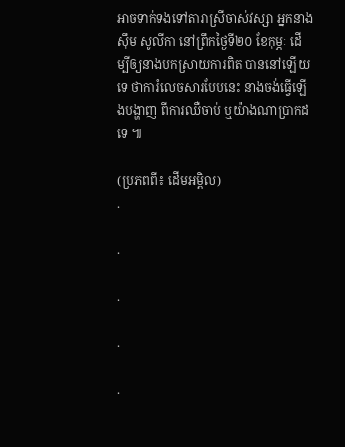អាចទាក់ទងទៅតារាស្រីចាស់វស្សា អ្នកនាង ស៊ឹម សូលីកា នៅព្រឹកថ្ងៃទី២០ ខែកុម្ភៈ ដើម្បីឲ្យនាងបកស្រាយការពិត បាននៅឡើយទេ ថាការំលេចសារបែបនេះ នាងចង់ធ្វើឡើងបង្ហាញ ពីការឈឺចាប់ ឬយ៉ាងណាប្រាកដទេ ៕

(ប្រភពពី៖ ដើមអម្ពិល)
.

.

.

.

.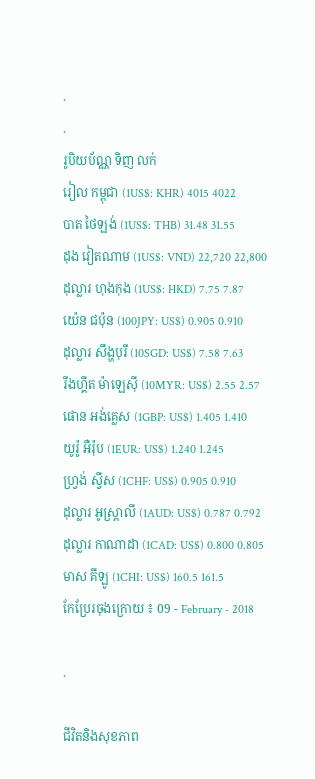.
.
រូបិយប័ណ្ណ ទិញ លក់
រៀល កម្ពុជា (1US$: KHR) 4015 4022
បាត ថៃឡង់ (1US$: THB) 31.48 31.55
ដុង វៀតណាម (1US$: VND) 22,720 22,800
ដុល្លារ ហុងកុង (1US$: HKD) 7.75 7.87
យ៉េន ជប៉ុន (100JPY: US$) 0.905 0.910
ដុល្លារ សឹង្ហបុរី (10SGD: US$) 7.58 7.63
រីងហ្គីត ម៉ាឡេស៊ី (10MYR: US$) 2.55 2.57
ផោន អង់គ្លេស (1GBP: US$) 1.405 1.410
យូរ៉ូ អឺរ៉ុប (1EUR: US$) 1.240 1.245
ហ្វ្រង់ ស្វីស (1CHF: US$) 0.905 0.910
ដុល្លារ អូស្ត្រាលី (1AUD: US$) 0.787 0.792
ដុល្លារ កាណាដា (1CAD: US$) 0.800 0.805
មាស គីឡូ (1CHI: US$) 160.5 161.5
កែប្រែរចុងក្រោយ ៖ 09 - February - 2018

.

ជីវិតនិងសុខភាព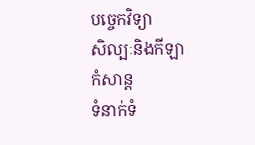បច្ចេកវិទ្យា
សិល្បៈនិងកីឡា
កំសាន្ត
ទំនាក់ទំ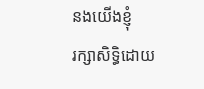នងយើងខ្ញុំ
រក្សាសិទ្ធិដោយ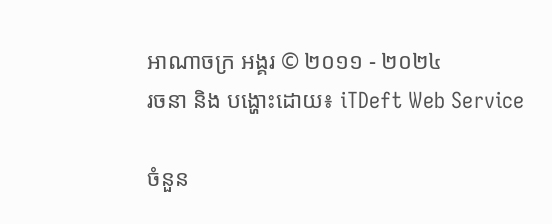អាណាចក្រ អង្គរ © ២០១១ - ២០២៤
រចនា និង បង្ហោះដោយ៖ iTDeft Web Service

ចំនួន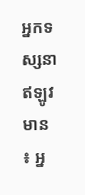អ្នកទស្សនា
ឥឡូវមាន ៖ អ្ន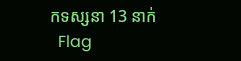កទស្សនា 13 នាក់
  Flag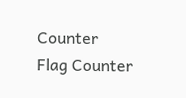Counter
Flag Counter